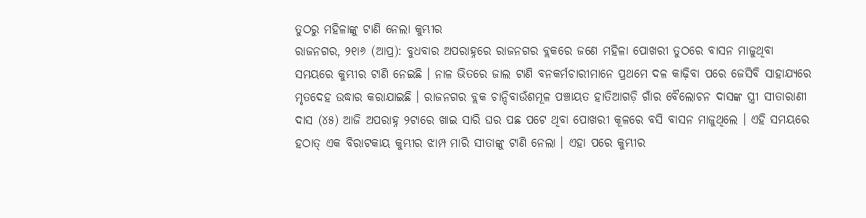ତୁଠରୁ ମହିଳାଙ୍କୁ ଟାଣି ନେଲା କୁମ୍ଭୀର
ରାଜନଗର, ୨୧ା୬ (ଆପ୍ର): ବୁଧବାର ଅପରାହ୍ନରେ ରାଜନଗର ବ୍ଲକରେ ଜଣେ ମହିଳା ପୋଖରୀ ତୁଠରେ ବାସନ ମାଜୁଥିବା ସମୟରେ କୁମ୍ଭୀର ଟାଣି ନେଇଛି । ନାଳ ଭିତରେ ଜାଲ ଟାଣି ବନକର୍ମଚାରୀମାନେ ପ୍ରଥମେ ଦଳ କାଢ଼ିବା ପରେ ଜେସିବି ସାହାଯ୍ୟରେ ମୃତଦେହ ଉଦ୍ଧାର କରାଯାଇଛି । ରାଜନଗର ବ୍ଲକ ଚାନ୍ଦିବାଉଁଶମୂଳ ପଞ୍ଚାୟତ ହାତିଆଗଡ଼ି ଗାଁର ବୈଲୋଚନ ଦାସଙ୍କ ସ୍ତ୍ରୀ ସୀତାରାଣୀ ଦାସ (୪୫) ଆଜି ଅପରାହ୍ନ ୨ଟାରେ ଖାଇ ସାରି ଘର ପଛ ପଟେ ଥିବା ପୋଖରୀ କୂଳରେ ବସି ବାସନ ମାଜୁଥିଲେ । ଏହି ସମୟରେ ହଠାତ୍ ଏକ ବିରାଟକାୟ କୁମ୍ଭୀର ଝାମ୍ପ ମାରି ସୀତାଙ୍କୁ ଟାଣି ନେଲା । ଏହା ପରେ କୁମ୍ଭୀର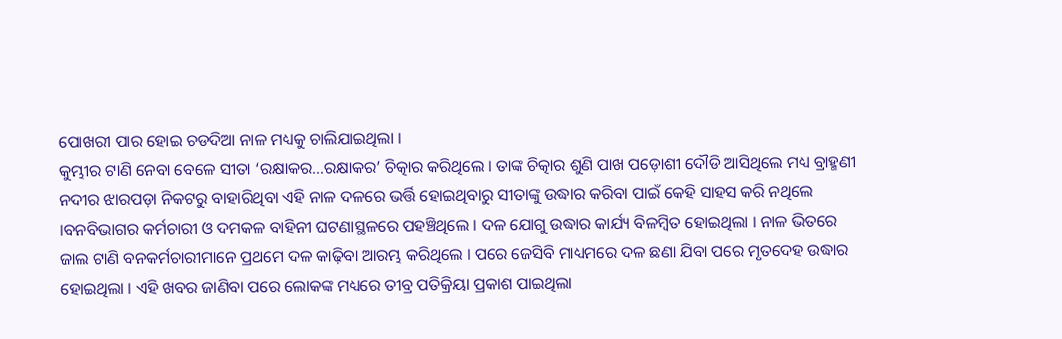ପୋଖରୀ ପାର ହୋଇ ଚଡଦିଆ ନାଳ ମଧ୍ୟକୁ ଚାଲିଯାଇଥିଲା ।
କୁମ୍ଭୀର ଟାଣି ନେବା ବେଳେ ସୀତା ‘ରକ୍ଷାକର…ରକ୍ଷାକର’ ଚିତ୍କାର କରିଥିଲେ । ତାଙ୍କ ଚିତ୍କାର ଶୁଣି ପାଖ ପଡ଼ୋଶୀ ଦୌଡି ଆସିଥିଲେ ମଧ୍ୟ ବ୍ରାହ୍ମଣୀ ନଦୀର ଝାରପଡ଼ା ନିକଟରୁ ବାହାରିଥିବା ଏହି ନାଳ ଦଳରେ ଭର୍ତ୍ତି ହୋଇଥିବାରୁ ସୀତାଙ୍କୁ ଉଦ୍ଧାର କରିବା ପାଇଁ କେହି ସାହସ କରି ନଥିଲେ ।ବନବିଭାଗର କର୍ମଚାରୀ ଓ ଦମକଳ ବାହିନୀ ଘଟଣାସ୍ଥଳରେ ପହଞ୍ଚିଥିଲେ । ଦଳ ଯୋଗୁ ଉଦ୍ଧାର କାର୍ଯ୍ୟ ବିଳମ୍ବିତ ହୋଇଥିଲା । ନାଳ ଭିତରେ ଜାଲ ଟାଣି ବନକର୍ମଚାରୀମାନେ ପ୍ରଥମେ ଦଳ କାଢ଼ିବା ଆରମ୍ଭ କରିଥିଲେ । ପରେ ଜେସିବି ମାଧ୍ୟମରେ ଦଳ ଛଣା ଯିବା ପରେ ମୃତଦେହ ଉଦ୍ଧାର ହୋଇଥିଲା । ଏହି ଖବର ଜାଣିବା ପରେ ଲୋକଙ୍କ ମଧ୍ୟରେ ତୀବ୍ର ପତିକ୍ରିୟା ପ୍ରକାଶ ପାଇଥିଲା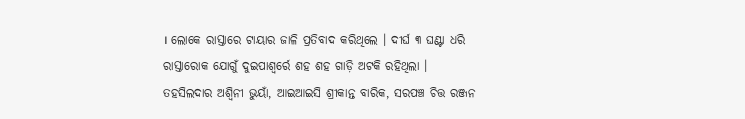। ଲୋକେ ରାସ୍ତାରେ ଟାୟାର ଜାଳି ପ୍ରତିବାଦ କରିଥିଲେ । ଦୀର୍ଘ ୩ ଘଣ୍ଟା ଧରି ରାସ୍ତାରୋକ ଯୋଗୁଁ ଦୁଇପାଶ୍ୱର୍ରେ ଶହ ଶହ ଗାଡ଼ି ଅଟକି ରହିଥିଲା । ତହସିଲଦାର ଅଶ୍ୱିନୀ ଭୁୟାଁ, ଆଇଆଇସି ଶ୍ରୀକାନ୍ତ ବାରିକ, ସରପଞ୍ଚ ଚିତ୍ତ ରଞ୍ଜନ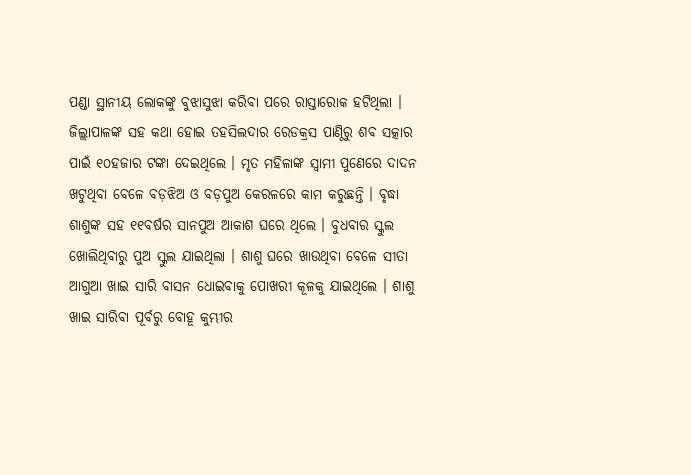ପଣ୍ଡା ସ୍ଥାନୀୟ ଲୋକଙ୍କୁ ବୁଝାସୁଝା କରିବା ପରେ ରାସ୍ତାରୋକ ହଟିଥିଲା ।
ଜିଲ୍ଲାପାଳଙ୍କ ସହ କଥା ହୋଇ ତହସିଲଦାର ରେଡକ୍ରସ ପାଣ୍ଠିରୁ ଶବ ସତ୍କାର ପାଇଁ ୧୦ହଜାର ଟଙ୍କା ଦେଇଥିଲେ । ମୃତ ମହିଳାଙ୍କ ସ୍ୱାମୀ ପୁଣେରେ ଦାଦନ ଖଟୁଥିବା ବେଳେ ବଡ଼ଝିଅ ଓ ବଡ଼ପୁଅ କେରଳରେ କାମ କରୁଛନ୍ତି । ବୃଦ୍ଧା ଶାଶୁଙ୍କ ସହ ୧୧ବର୍ଷର ସାନପୁଅ ଆକାଶ ଘରେ ଥିଲେ । ବୁଧବାର ସ୍କୁଲ ଖୋଲିଥିବାରୁ ପୁଅ ସ୍କୁଲ ଯାଇଥିଲା । ଶାଶୁ ଘରେ ଖାଉଥିବା ବେଳେ ସୀତା ଆଗୁଆ ଖାଇ ସାରି ବାସନ ଧୋଇବାକୁ ପୋଖରୀ କୂଳକୁ ଯାଇଥିଲେ । ଶାଶୁ ଖାଇ ସାରିବା ପୂର୍ବରୁ ବୋହୂ କୁମ୍ଭୀର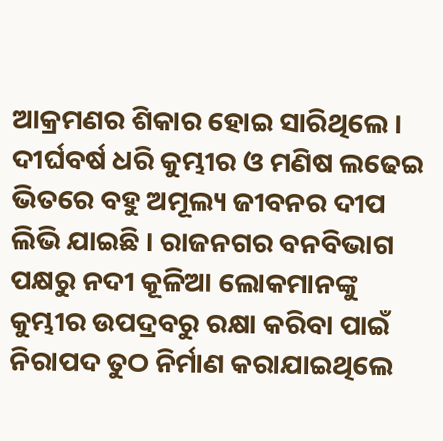ଆକ୍ରମଣର ଶିକାର ହୋଇ ସାରିଥିଲେ । ଦୀର୍ଘବର୍ଷ ଧରି କୁମ୍ଭୀର ଓ ମଣିଷ ଲଢେଇ ଭିତରେ ବହୁ ଅମୂଲ୍ୟ ଜୀବନର ଦୀପ ଲିଭି ଯାଇଛି । ରାଜନଗର ବନବିଭାଗ ପକ୍ଷରୁ ନଦୀ କୂଳିଆ ଲୋକମାନଙ୍କୁ କୁମ୍ଭୀର ଉପଦ୍ରବରୁ ରକ୍ଷା କରିବା ପାଇଁ ନିରାପଦ ତୁଠ ନିର୍ମାଣ କରାଯାଇଥିଲେ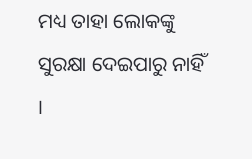ମଧ୍ୟ ତାହା ଲୋକଙ୍କୁ ସୁରକ୍ଷା ଦେଇପାରୁ ନାହିଁ ।